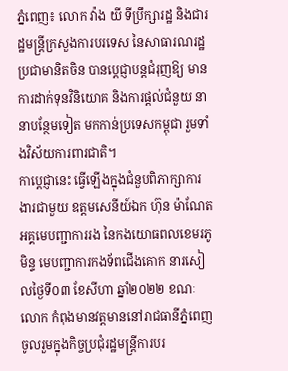ភ្នំពេញ៖ លោក វ៉ាង យី ទីប្រឹក្សារដ្ឋ និងជារដ្ឋមន្ត្រីក្រសួងការបរទេស នៃសាធារណរដ្ឋប្រជាមានិតចិន បានប្តេជ្ញាបន្តជំរុញឱ្យ មានការដាក់ទុនវិនិយោគ និងការផ្តល់ជំនួយ នានាបន្ថែមទៀត មកកាន់ប្រទេសកម្ពុជា រួមទាំងវិស័យការពារជាតិ។
កាប្ដេជ្ញានេះ ធ្វើឡើងក្នុងជំនួបពិភាក្សាការងារជាមួយ ឧត្តមសេនីយ៍ឯក ហ៊ុន ម៉ាណែត អគ្គមេបញ្ជាការរង នៃកងយោធពលខេមរភូមិន្ទ មេបញ្ជាការកងទ័ពជើងគោក នារសៀលថ្ងៃទី០៣ ខែសីហា ឆ្នាំ២០២២ ខណៈលោក កំពុងមានវត្តមាននៅរាជធានីភ្នំពេញចូលរួមក្នុងកិច្ចប្រជុំរដ្ឋមន្ត្រីការបរ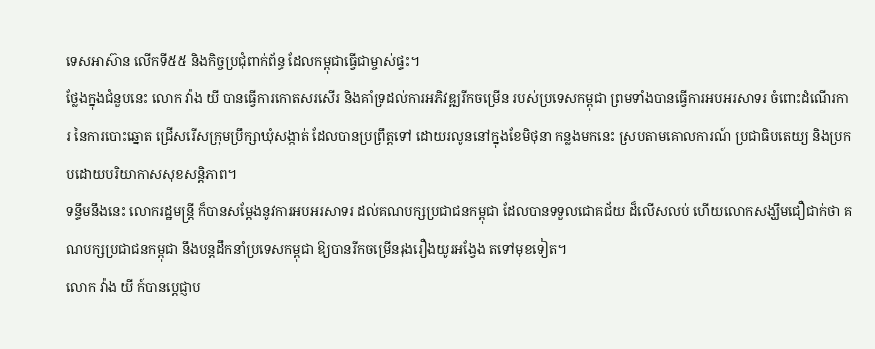ទេសអាស៊ាន លើកទី៥៥ និងកិច្ចប្រជុំពាក់ព័ន្ធ ដែលកម្ពុជាធ្វើជាម្ចាស់ផ្ទះ។
ថ្លែងក្នុងជំនួបនេះ លោក វ៉ាង យី បានធ្វើការកោតសរសើរ និងគាំទ្រដល់ការអភិវឌ្ឍរីកចម្រើន របស់ប្រទេសកម្ពុជា ព្រមទាំងបានធ្វើការអបអរសាទរ ចំពោះដំណើរការ នៃការបោះឆ្នោត ជ្រើសរើសក្រុមប្រឹក្សាឃុំសង្កាត់ ដែលបានប្រព្រឹត្តទៅ ដោយរលូននៅក្នុងខែមិថុនា កន្លងមកនេះ ស្របតាមគោលការណ៍ ប្រជាធិបតេយ្យ និងប្រកបដោយបរិយាកាសសុខសន្តិភាព។
ទន្ទឹមនឹងនេះ លោករដ្ឋមន្ត្រី ក៏បានសម្តែងនូវការអបអរសាទរ ដល់គណបក្សប្រជាជនកម្ពុជា ដែលបានទទួលជោគជ័យ ដ៏លើសលប់ ហើយលោកសង្ឃឹមជឿជាក់ថា គណបក្សប្រជាជនកម្ពុជា នឹងបន្តដឹកនាំប្រទេសកម្ពុជា ឱ្យបានរីកចម្រើនរុងរឿងយូរអង្វែង តទៅមុខទៀត។
លោក វ៉ាង យី ក៍បានប្តេជ្ញាប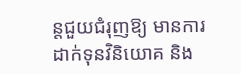ន្តជួយជំរុញឱ្យ មានការដាក់ទុនវិនិយោគ និង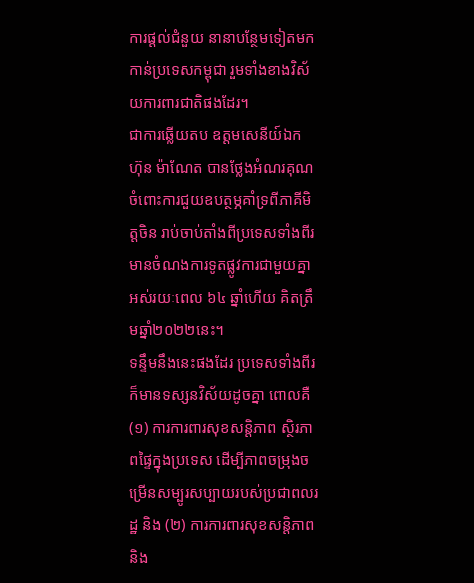ការផ្តល់ជំនួយ នានាបន្ថែមទៀតមកកាន់ប្រទេសកម្ពុជា រួមទាំងខាងវិស័យការពារជាតិផងដែរ។
ជាការឆ្លើយតប ឧត្តមសេនីយ៍ឯក ហ៊ុន ម៉ាណែត បានថ្លែងអំណរគុណ ចំពោះការជួយឧបត្ថម្ភគាំទ្រពីភាគីមិត្តចិន រាប់ចាប់តាំងពីប្រទេសទាំងពីរមានចំណងការទូតផ្លូវការជាមួយគ្នាអស់រយៈពេល ៦៤ ឆ្នាំហើយ គិតត្រឹមឆ្នាំ២០២២នេះ។
ទន្ទឹមនឹងនេះផងដែរ ប្រទេសទាំងពីរ ក៏មានទស្សនវិស័យដូចគ្នា ពោលគឺ (១) ការការពារសុខសន្តិភាព ស្ថិរភាពផ្ទៃក្នុងប្រទេស ដើម្បីភាពចម្រុងចម្រើនសម្បូរសប្បាយរបស់ប្រជាពលរដ្ឋ និង (២) ការការពារសុខសន្តិភាព និង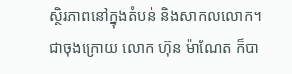ស្ថិរភាពនៅក្នុងតំបន់ និងសាកលលោក។
ជាចុងក្រោយ លោក ហ៊ុន ម៉ាណែត ក៏បា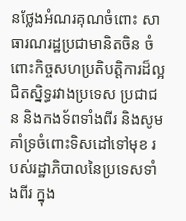នថ្លែងអំណរគុណចំពោះ សាធារណរដ្ឋប្រជាមានិតចិន ចំពោះកិច្ចសហប្រតិបត្តិការដ៏ល្អជិតស្និទ្ធរវាងប្រទេស ប្រជាជន និងកងទ័ពទាំងពីរ និងសូមគាំទ្រចំពោះទិសដៅទៅមុខ របស់រដ្ឋាភិបាលនៃប្រទេសទាំងពីរ ក្នុង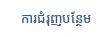ការជំរុញបន្ថែម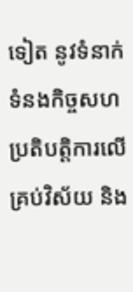ទៀត នូវទំនាក់ទំនងកិច្ចសហប្រតិបត្តិការលើគ្រប់វិស័យ និង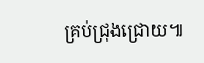គ្រប់ជ្រុងជ្រោយ៕